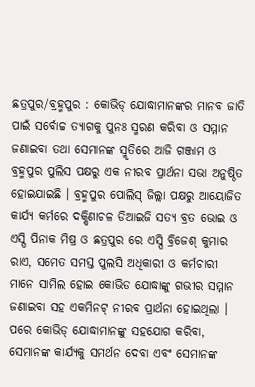ଛତ୍ରପୁର/ବ୍ରହ୍ମପୁର : କୋଭିଡ୍ ଯୋଦ୍ଧାମାନଙ୍କର ମାନବ ଜାତି ପାଇଁ ସର୍ବୋଚ୍ଚ ତ୍ୟାଗକୁ ପୁନଃ ସ୍ମରଣ କରିବା ଓ ସମ୍ମାନ ଜଣାଇବା ତଥା ସେମାନଙ୍କ ସ୍ମୃତିରେ ଆଜି ଗଞ୍ଜାମ ଓ ବ୍ରହ୍ମପୁର ପୁଲିସ ପକ୍ଷରୁ ଏକ ନୀରବ ପ୍ରାର୍ଥନା ସଭା ଅନୁଷ୍ଠିତ ହୋଇଯାଇଛି । ବ୍ରହ୍ମପୁର ପୋଲିସ୍ ଜିଲ୍ଲା ପକ୍ଷରୁ ଆୟୋଜିତ କାର୍ଯ୍ୟ କର୍ମରେ ଦକ୍ଷିଣାଚଳ ଡିଆଇଜି ସତ୍ୟ ବ୍ରତ ଭୋଇ ଓ ଏସ୍ପି ପିନାକ ମିଷ୍ର ଓ ଛତ୍ରପୁର ରେ ଏସ୍ପି ବ୍ରିଜେଶ୍ କୁମାର ରାଏ, ସମେତ ସମସ୍ତ ପୁଲସି ଅଧିକାରୀ ଓ କର୍ମଚାରୀ ମାନେ ସାମିଲ ହୋଇ କୋଭିଡ ଯୋଦ୍ଧାଙ୍କୁ ଗଭୀର ସମ୍ମାନ ଜଣାଇବା ସହ ଏକମିନଟ୍ ନୀରବ ପ୍ରାର୍ଥନା ହୋଇଥିଲା । ପରେ କୋଭିଡ୍ ଯୋଦ୍ଧାମାନଙ୍କୁ ସହଯୋଗ କରିବା, ସେମାନଙ୍କ କାର୍ଯ୍ୟକୁ ସମର୍ଥନ ଦେବା ଏବଂ ସେମାନଙ୍କ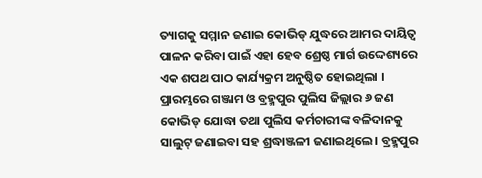ତ୍ୟାଗକୁ ସମ୍ମାନ ଜଣାଇ କୋଭିଡ୍ ଯୁଦ୍ଧରେ ଆମର ଦାୟିତ୍ୱ ପାଳନ କରିବା ପାଇଁ ଏହା ହେବ ଶ୍ରେଷ୍ଠ ମାର୍ଗ ଉଦ୍ଦେଶ୍ୟରେ ଏକ ଶପଥ ପାଠ କାର୍ଯ୍ୟକ୍ରମ ଅନୁଷ୍ଠିତ ହୋଇଥିଲା ।
ପ୍ରାରମ୍ଭରେ ଗଞ୍ଜାମ ଓ ବ୍ରହ୍ମପୁର ପୁଲିସ ଜିଲ୍ଲାର ୬ ଜଣ କୋଭିଡ୍ ଯୋଦ୍ଧା ତଥା ପୁଲିସ କର୍ମଚାରୀଙ୍କ ବଳିଦାନକୁ ସାଲୁଟ୍ ଜଣାଇବା ସହ ଶ୍ରଦ୍ଧାଞ୍ଜଳୀ ଜଣାଇଥିଲେ । ବ୍ରହ୍ମପୁର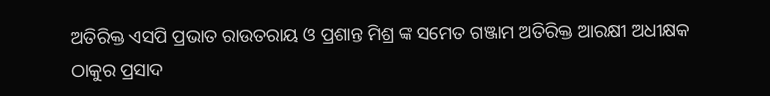ଅତିରିକ୍ତ ଏସପି ପ୍ରଭାତ ରାଉତରାୟ ଓ ପ୍ରଶାନ୍ତ ମିଶ୍ର ଙ୍କ ସମେତ ଗଞ୍ଜାମ ଅତିରିକ୍ତ ଆରକ୍ଷୀ ଅଧୀକ୍ଷକ ଠାକୁର ପ୍ରସାଦ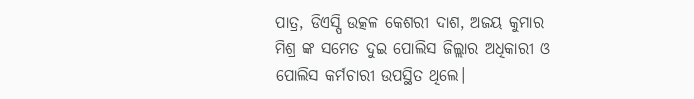ପାତ୍ର, ଡିଏସ୍ପି ଉତ୍କଳ କେଶରୀ ଦାଶ, ଅଜୟ କୁମାର ମିଶ୍ର ଙ୍କ ସମେତ ଦୁଇ ପୋଲିସ ଜିଲ୍ଲାର ଅଧିକାରୀ ଓ ପୋଲିସ କର୍ମଚାରୀ ଉପସ୍ଥିତ ଥିଲେ।